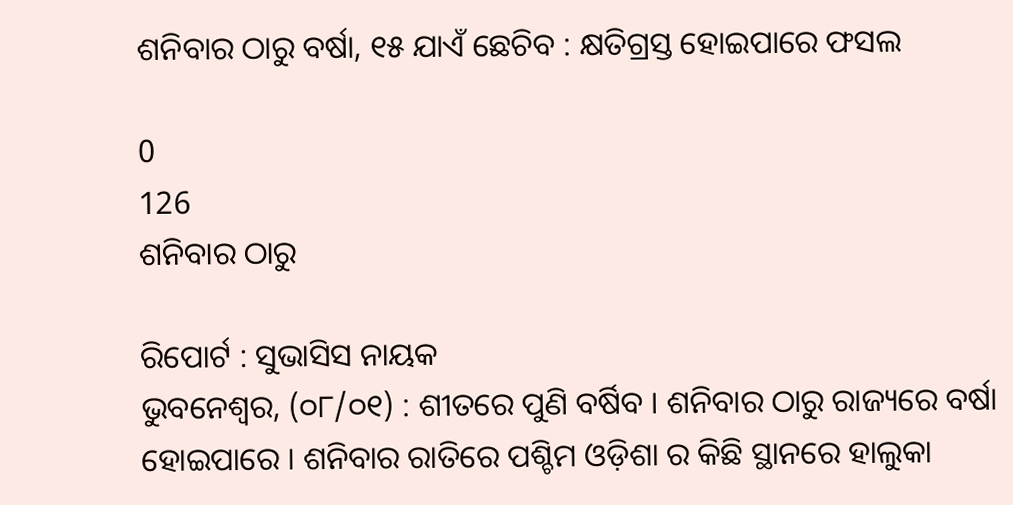ଶନିବାର ଠାରୁ ବର୍ଷା, ୧୫ ଯାଏଁ ଛେଚିବ : କ୍ଷତିଗ୍ରସ୍ତ ହୋଇପାରେ ଫସଲ

0
126
ଶନିବାର ଠାରୁ

ରିପୋର୍ଟ : ସୁଭାସିସ ନାୟକ
ଭୁବନେଶ୍ୱର, (୦୮/୦୧) : ଶୀତରେ ପୁଣି ବର୍ଷିବ । ଶନିବାର ଠାରୁ ରାଜ୍ୟରେ ବର୍ଷା ହୋଇପାରେ । ଶନିବାର ରାତିରେ ପଶ୍ଚିମ ଓଡ଼ିଶା ର କିଛି ସ୍ଥାନରେ ହାଲୁକା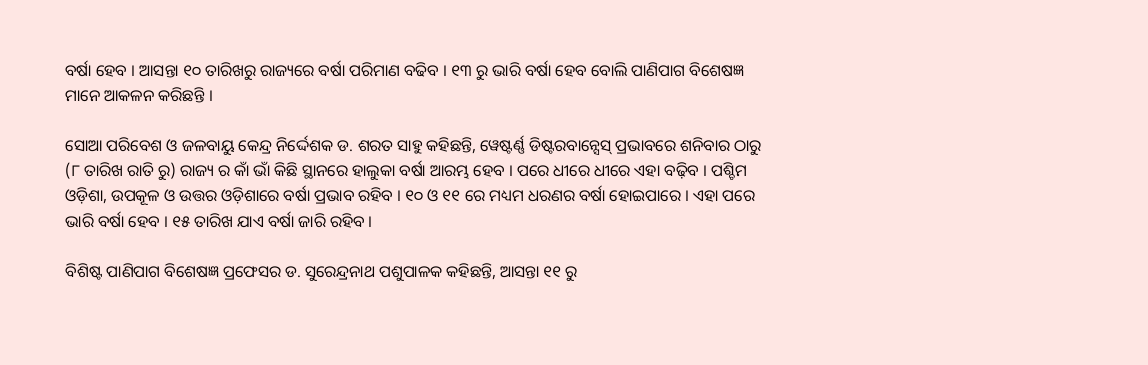ବର୍ଷା ହେବ । ଆସନ୍ତା ୧୦ ତାରିଖରୁ ରାଜ୍ୟରେ ବର୍ଷା ପରିମାଣ ବଢିବ । ୧୩ ରୁ ଭାରି ବର୍ଷା ହେବ ବୋଲି ପାଣିପାଗ ବିଶେଷଜ୍ଞ ମାନେ ଆକଳନ କରିଛନ୍ତି ।

ସୋଆ ପରିବେଶ ଓ ଜଳବାୟୁ କେନ୍ଦ୍ର ନିର୍ଦ୍ଦେଶକ ଡ. ଶରତ ସାହୁ କହିଛନ୍ତି, ୱେଷ୍ଟର୍ଣ୍ଣ ଡିଷ୍ଟରବାନ୍ସେସ୍‌ ପ୍ରଭାବରେ ଶନିବାର ଠାରୁ (୮ ତାରିଖ ରାତି ରୁ) ରାଜ୍ୟ ର କାଁ ଭାଁ କିଛି ସ୍ଥାନରେ ହାଲୁକା ବର୍ଷା ଆରମ୍ଭ ହେବ । ପରେ ଧୀରେ ଧୀରେ ଏହା ବଢ଼ିବ । ପଶ୍ଚିମ ଓଡ଼ିଶା, ଉପକୂଳ ଓ ଉତ୍ତର ଓଡ଼ିଶାରେ ବର୍ଷା ପ୍ରଭାବ ରହିବ । ୧୦ ଓ ୧୧ ରେ ମଧ୍ୟମ ଧରଣର ବର୍ଷା ହୋଇପାରେ । ଏହା ପରେ ଭାରି ବର୍ଷା ହେବ । ୧୫ ତାରିଖ ଯାଏ ବର୍ଷା ଜାରି ରହିବ ।

ବିଶିଷ୍ଟ ପାଣିପାଗ ବିଶେଷଜ୍ଞ ପ୍ରଫେସର ଡ. ସୁରେନ୍ଦ୍ରନାଥ ପଶୁପାଳକ କହିଛନ୍ତି, ଆସନ୍ତା ୧୧ ରୁ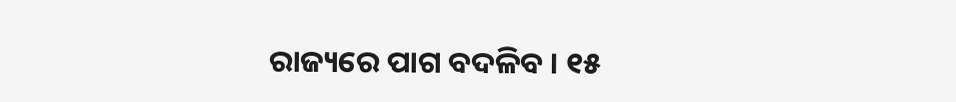ରାଜ୍ୟରେ ପାଗ ବଦଳିବ । ୧୫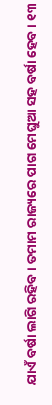ଯାଏଁ ବର୍ଷା ଲାଗି ରହିବ । ତମାମ ରାଜ୍ୟରେ ପାଗ ମେଘୁଆ ସହ ବର୍ଷା ହେବ । ୧୩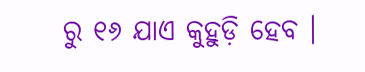ରୁ ୧୬ ଯାଏ କୁହୁଡ଼ି ହେବ ।